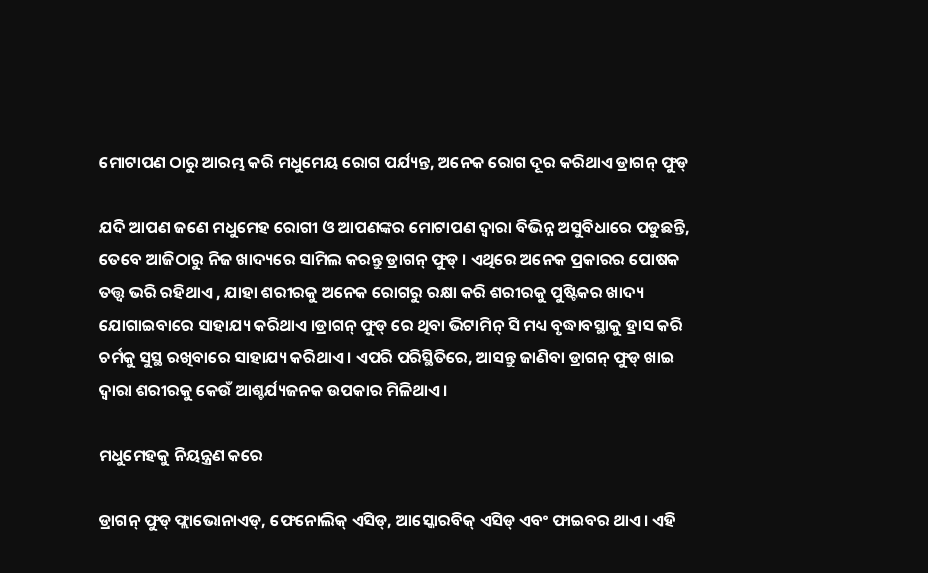ମୋଟାପଣ ଠାରୁ ଆରମ୍ଭ କରି ମଧୁମେୟ ରୋଗ ପର୍ଯ୍ୟନ୍ତ, ଅନେକ ରୋଗ ଦୂର କରିଥାଏ ଡ୍ରାଗନ୍ ଫୁଡ୍

ଯଦି ଆପଣ ଜଣେ ମଧୁମେହ ରୋଗୀ ଓ ଆପଣଙ୍କର ମୋଟାପଣ ଦ୍ୱାରା ବିଭିନ୍ନ ଅସୁବିଧାରେ ପଡୁଛନ୍ତି, ତେବେ ଆଜିଠାରୁ ନିଜ ଖାଦ୍ୟରେ ସାମିଲ କରନ୍ତୁ ଡ୍ରାଗନ୍ ଫୁଡ୍ । ଏଥିରେ ଅନେକ ପ୍ରକାରର ପୋଷକ ତତ୍ତ୍ୱ ଭରି ରହିଥାଏ , ଯାହା ଶରୀରକୁ ଅନେକ ରୋଗରୁ ରକ୍ଷା କରି ଶରୀରକୁ ପୁଷ୍ଟିକର ଖାଦ୍ୟ ଯୋଗାଇବାରେ ସାହାଯ୍ୟ କରିଥାଏ ।ଡ୍ରାଗନ୍ ଫୁଡ୍ ରେ ଥିବା ଭିଟାମିନ୍ ସି ମଧ୍ୟ ବୃଦ୍ଧାବସ୍ଥାକୁ ହ୍ରାସ କରି ଚର୍ମକୁ ସୁସ୍ଥ ରଖିବାରେ ସାହାଯ୍ୟ କରିଥାଏ । ଏପରି ପରିସ୍ଥିତିରେ, ଆସନ୍ତୁ ଜାଣିବା ଡ୍ରାଗନ୍ ଫୁଡ୍ ଖାଇ ଦ୍ୱାରା ଶରୀରକୁ କେଉଁ ଆଶ୍ଚର୍ଯ୍ୟଜନକ ଉପକାର ମିଳିଥାଏ ।

ମଧୁମେହକୁ ନିୟନ୍ତ୍ରଣ କରେ

ଡ୍ରାଗନ୍ ଫୁଡ୍ ଫ୍ଲାଭୋନାଏଡ୍, ଫେନୋଲିକ୍ ଏସିଡ୍, ଆସ୍କୋରବିକ୍ ଏସିଡ୍ ଏବଂ ଫାଇବର ଥାଏ। ଏହି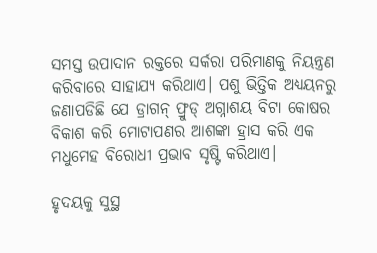ସମସ୍ତ ଉପାଦାନ ରକ୍ତରେ ସର୍କରା ପରିମାଣକୁ ନିୟନ୍ତ୍ରଣ କରିବାରେ ସାହାଯ୍ୟ କରିଥାଏ। ପଶୁ ଭିତ୍ତିକ ଅଧ୍ୟୟନରୁ ଜଣାପଡିଛି ଯେ ଡ୍ରାଗନ୍ ଫ୍ରୁଡ୍ ଅଗ୍ନାଶୟ ବିଟା କୋଷର ବିକାଶ କରି ମୋଟାପଣର ଆଶଙ୍କା ହ୍ରାସ କରି ଏକ ମଧୁମେହ ବିରୋଧୀ ପ୍ରଭାବ ସୃଷ୍ଟି କରିଥାଏ।

ହୃଦୟକୁ ସୁସ୍ଥ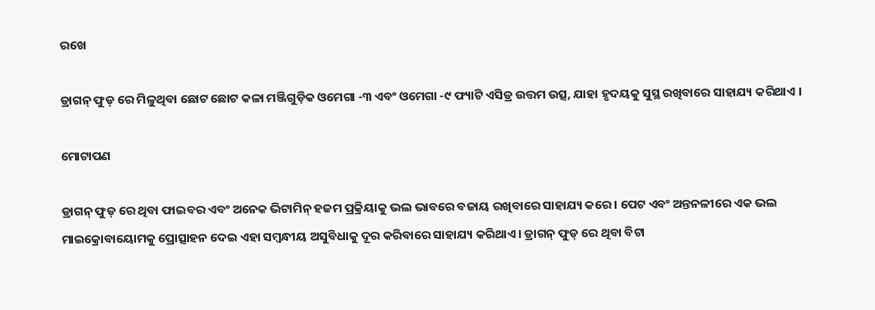ରଖେ

ଡ୍ରାଗନ୍ ଫୁଡ୍ ରେ ମିଳୁଥିବା ଛୋଟ ଛୋଟ କଳା ମଞ୍ଜିଗୁଡ଼ିକ ଓମେଗା -୩ ଏବଂ ଓମେଗା -୯ ଫ୍ୟାଟି ଏସିଡ୍ର ଉତ୍ତମ ଉତ୍ସ, ଯାହା ହୃଦୟକୁ ସୁସ୍ଥ ରଖିବାରେ ସାହାଯ୍ୟ କରିଥାଏ ।

ମୋଟାପଣ

ଡ୍ରାଗନ୍ ଫୁଡ୍ ରେ ଥିବା ଫାଇବର ଏବଂ ଅନେକ ଭିଟାମିନ୍ ହଜମ ପ୍ରକ୍ରିୟାକୁ ଭଲ ଭାବରେ ବଜାୟ ରଖିବାରେ ସାହାଯ୍ୟ କରେ । ପେଟ ଏବଂ ଅନ୍ତନଳୀରେ ଏକ ଭଲ ମାଇକ୍ରୋବାୟୋମକୁ ପ୍ରୋତ୍ସାହନ ଦେଇ ଏହା ସମ୍ବନ୍ଧୀୟ ଅସୁବିଧାକୁ ଦୂର କରିବାରେ ସାହାଯ୍ୟ କରିଥାଏ । ଡ୍ରାଗନ୍ ଫୁଡ୍ ରେ ଥିବା ବିଟା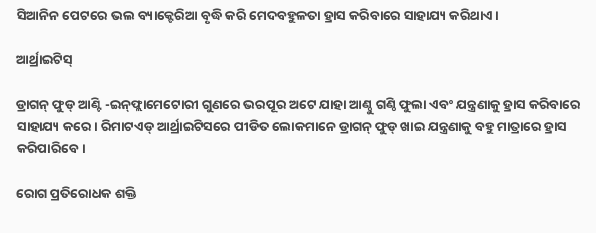ସିଆନିନ ପେଟରେ ଭଲ ବ୍ୟାକ୍ଟେରିଆ ବୃଦ୍ଧି କରି ମେଦବହୁଳତା ହ୍ରାସ କରିବାରେ ସାହାଯ୍ୟ କରିଥାଏ।

ଆର୍ଥ୍ରାଇଟିସ୍

ଡ୍ରାଗନ୍ ଫୁଡ୍ ଆଣ୍ଟି -ଇନ୍‌ଫ୍ଲାମେଟୋରୀ ଗୁଣରେ ଭରପୂର ଅଟେ ଯାହା ଆଣ୍ଠୁ ଗଣ୍ଠି ଫୁଲା ଏବଂ ଯନ୍ତ୍ରଣାକୁ ହ୍ରାସ କରିବାରେ ସାହାଯ୍ୟ କରେ। ରିମାଟଏଡ୍ ଆର୍ଥ୍ରାଇଟିସରେ ପୀଡିତ ଲୋକମାନେ ଡ୍ରାଗନ୍ ଫୁଡ୍ ଖାଇ ଯନ୍ତ୍ରଣାକୁ ବହୁ ମାତ୍ରାରେ ହ୍ରାସ କରିପାରିବେ।

ରୋଗ ପ୍ରତିରୋଧକ ଶକ୍ତି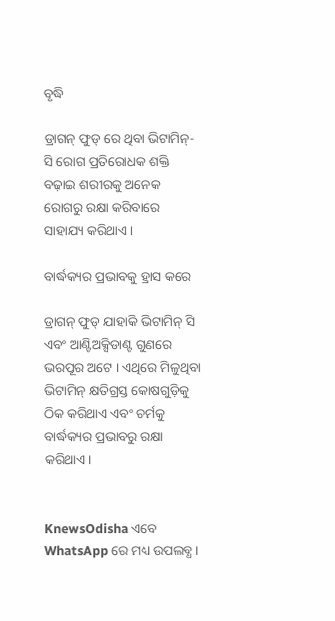ବୃଦ୍ଧି

ଡ୍ରାଗନ୍ ଫୁଡ୍ ରେ ଥିବା ଭିଟାମିନ୍-ସି ରୋଗ ପ୍ରତିରୋଧକ ଶକ୍ତି ବଢ଼ାଇ ଶରୀରକୁ ଅନେକ ରୋଗରୁ ରକ୍ଷା କରିବାରେ ସାହାଯ୍ୟ କରିଥାଏ।

ବାର୍ଦ୍ଧକ୍ୟର ପ୍ରଭାବକୁ ହ୍ରାସ କରେ

ଡ୍ରାଗନ୍ ଫୁଡ୍ ଯାହାକି ଭିଟାମିନ୍ ସି ଏବଂ ଆଣ୍ଟିଅକ୍ସିଡାଣ୍ଟ ଗୁଣରେ ଭରପୂର ଅଟେ । ଏଥିରେ ମିଳୁଥିବା ଭିଟାମିନ୍ କ୍ଷତିଗ୍ରସ୍ତ କୋଷଗୁଡ଼ିକୁ ଠିକ କରିଥାଏ ଏବଂ ଚର୍ମକୁ ବାର୍ଦ୍ଧକ୍ୟର ପ୍ରଭାବରୁ ରକ୍ଷା କରିଥାଏ।


KnewsOdisha ଏବେ WhatsApp ରେ ମଧ୍ୟ ଉପଲବ୍ଧ ।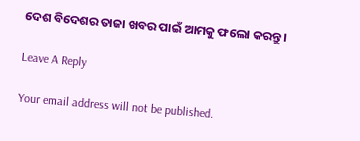ଦେଶ ବିଦେଶର ତାଜା ଖବର ପାଇଁ ଆମକୁ ଫଲୋ କରନ୍ତୁ ।

Leave A Reply

Your email address will not be published.